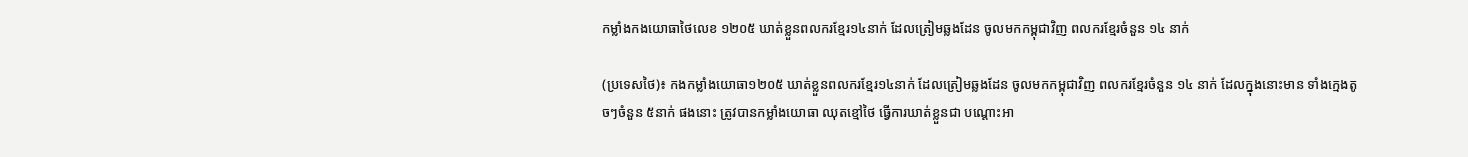កម្លាំងកងយោធាថៃលេខ ១២០៥ ឃាត់ខ្លួនពលករខ្មែរ១៤នាក់ ដែលត្រៀមឆ្លងដែន ចូលមកកម្ពុជាវិញ ពលករខ្មែរចំនួន ១៤ នាក់

(ប្រទេសថៃ)៖ កងកម្លាំងយោធា១២០៥ ឃាត់ខ្លួនពលករខ្មែរ១៤នាក់ ដែលត្រៀមឆ្លងដែន ចូលមកកម្ពុជាវិញ ពលករខ្មែរចំនួន ១៤ នាក់ ដែលក្នុងនោះមាន ទាំងក្មេងតូចៗចំនួន ៥នាក់ ផងនោះ ត្រូវបានកម្លាំងយោធា ឈុតខ្មៅថៃ ធ្វើការឃាត់ខ្លួនជា បណ្តោះអា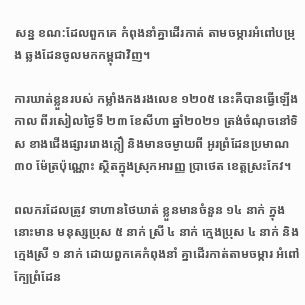សន្ន ខណ:ដែលពួកគេ កំពុងនាំគ្នាដើរកាត់ តាមចម្ការអំពៅបម្រុង ឆ្លងដែនចូលមកកម្ពុជាវិញ។

ការឃាត់ខ្លួនរបស់ កម្លាំងកងរងលេខ ១២០៥ នេះគឺបានធ្វើឡើងកាល ពីរសៀលថ្ងៃទី ២៣ ខែសីហា ឆ្នាំ២០២១ ត្រង់ចំណុចនៅទិស ខាងជើងផ្សាររោងក្លឿ និងមានចម្ងាយពី អូរព្រំដែនប្រមាណ ៣០ ម៉ែត្រប៉ុណ្ណោះ ស្ថិតក្នុងស្រុកអារញ្ញ ប្រាថេត ខេត្តស្រះកែវ។

ពលករដែលត្រូវ ទាហានថៃឃាត់ ខ្លួនមានចំនួន ១៤ នាក់ ក្នុងនោះមាន មនុស្សប្រុស ៥ នាក់ ស្រី ៤ នាក់ ក្មេងប្រុស ៤ នាក់ និងក្មេងស្រី ១ នាក់ ដោយពួកគេកំពុងនាំ គ្នាដើរកាត់តាមចម្ការ អំពៅក្បែព្រំដែន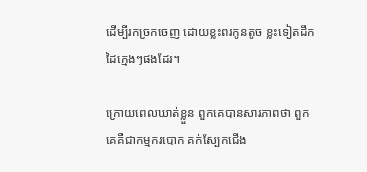ដើម្បីរកច្រកចេញ ដោយខ្លះពរកូនតូច ខ្លះទៀតដឹកដៃក្មេងៗផងដែរ។

ក្រោយពេលឃាត់ខ្លួន ពួកគេបានសារភាពថា ពួកគេគឺជាកម្មករបោក គក់ស្បែកជើង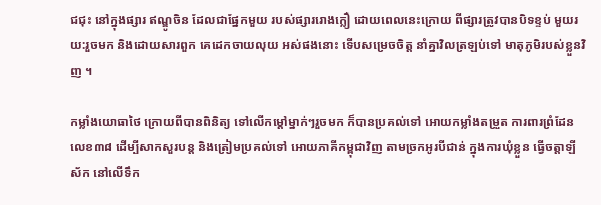ជជុះ នៅក្នុងផ្សារ ឥណ្ឌូចិន ដែលជាផ្នែកមួយ របស់ផ្សាររោងក្លឿ ដោយពេលនេះក្រោយ ពីផ្សារត្រូវបានបិទខ្ទប់ មួយរយ:រួចមក និងដោយសារពួក គេដេកចាយលុយ អស់ផងនោះ ទើបសម្រេចចិត្ត នាំគ្នាវិលត្រឡប់ទៅ មាតុភូមិរបស់ខ្លួនវិញ ។

កម្លាំងយោធាថៃ ក្រោយពីបានពិនិត្យ ទៅលើកម្តៅម្នាក់ៗរួចមក ក៏បានប្រគល់ទៅ អោយកម្លាំងតម្រួត ការពារព្រំដែនលេខ៣៨ ដើម្បីសាកសួរបន្ត និងត្រៀមប្រគល់ទៅ អោយភាគីកម្ពុជាវិញ តាមច្រកអូរបីជាន់ ក្នុងការឃុំខ្លួន ធ្វើចត្តាឡីស័ក នៅលើទឹក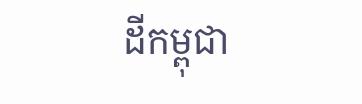ដីកម្ពុជា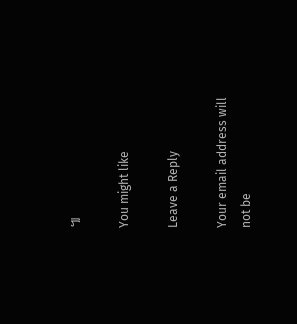៕

You might like

Leave a Reply

Your email address will not be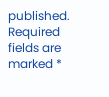published. Required fields are marked *